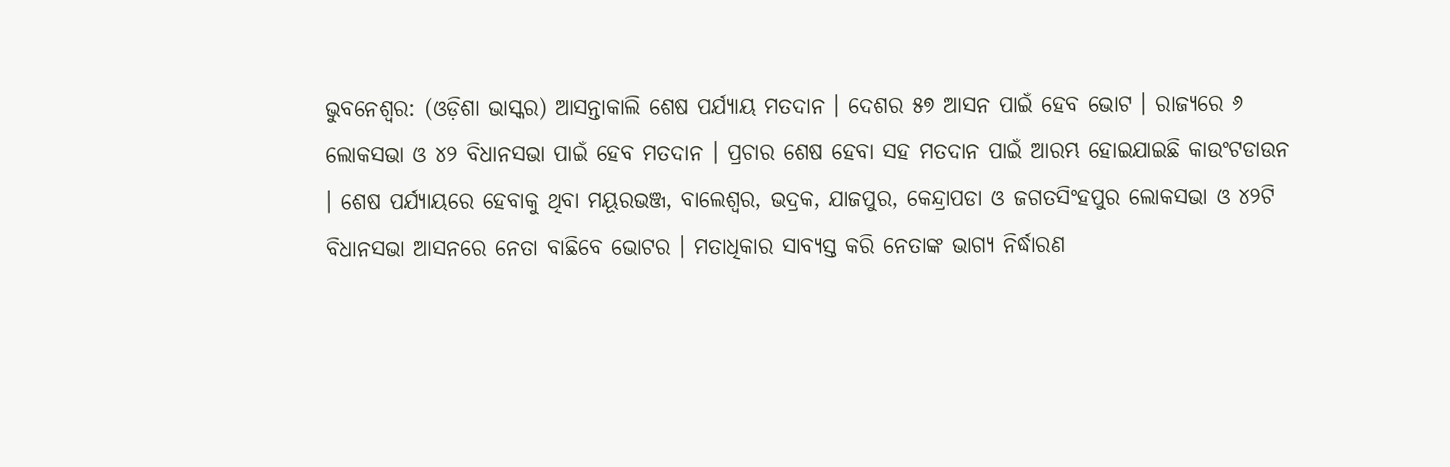ଭୁବନେଶ୍ୱର: (ଓଡ଼ିଶା ଭାସ୍କର) ଆସନ୍ତାକାଲି ଶେଷ ପର୍ଯ୍ୟାୟ ମତଦାନ । ଦେଶର ୫୭ ଆସନ ପାଇଁ ହେବ ଭୋଟ । ରାଜ୍ୟରେ ୬ ଲୋକସଭା ଓ ୪୨ ବିଧାନସଭା ପାଇଁ ହେବ ମତଦାନ । ପ୍ରଚାର ଶେଷ ହେବା ସହ ମତଦାନ ପାଇଁ ଆରମ୍ଭ ହୋଇଯାଇଛି କାଉଂଟଡାଉନ । ଶେଷ ପର୍ଯ୍ୟାୟରେ ହେବାକୁ ଥିବା ମୟୂରଭଞ୍ଜ, ବାଲେଶ୍ୱର, ଭଦ୍ରକ, ଯାଜପୁର, କେନ୍ଦ୍ରାପଡା ଓ ଜଗତସିଂହପୁର ଲୋକସଭା ଓ ୪୨ଟି ବିଧାନସଭା ଆସନରେ ନେତା ବାଛିବେ ଭୋଟର । ମତାଧିକାର ସାବ୍ୟସ୍ତ କରି ନେତାଙ୍କ ଭାଗ୍ୟ ନିର୍ଦ୍ଧାରଣ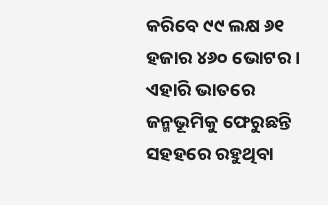କରିବେ ୯୯ ଲକ୍ଷ ୬୧ ହଜାର ୪୬୦ ଭୋଟର ।
ଏହାରି ଭାତରେ ଜନ୍ମଭୂମିକୁ ଫେରୁଛନ୍ତି ସହହରେ ରହୁଥିବା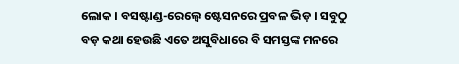ଲୋକ । ବସଷ୍ଟାଣ୍ଡ-ରେଲ୍ୱେ ଷ୍ଟେସନରେ ପ୍ରବଳ ଭିଡ଼ । ସବୁଠୁ ବଡ଼ କଥା ହେଉଛି ଏତେ ଅସୁବିଧାରେ ବି ସମସ୍ତଙ୍କ ମନରେ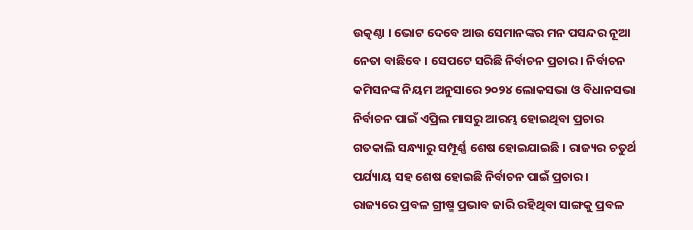ଉତ୍କଣ୍ଠା । ଭୋଟ ଦେବେ ଆଉ ସେମାନଙ୍କର ମନ ପସନ୍ଦର ନୂଆ ନେତା ବାଛିବେ । ସେପଟେ ସରିଛି ନିର୍ବାଚନ ପ୍ରଚାର । ନିର୍ବାଚନ କମିସନଙ୍କ ନିୟମ ଅନୁସାରେ ୨୦୨୪ ଲୋକସଭା ଓ ବିଧାନସଭା ନିର୍ବାଚନ ପାଇଁ ଏପ୍ରିଲ ମାସରୁ ଆରମ୍ଭ ହୋଇଥିବା ପ୍ରଚାର ଗତକାଲି ସନ୍ଧ୍ୟାରୁ ସମ୍ପୂର୍ଣ୍ଣ ଶେଷ ହୋଇଯାଇଛି । ରାଜ୍ୟର ଚତୁର୍ଥ ପର୍ଯ୍ୟାୟ ସହ ଶେଷ ହୋଇଛି ନିର୍ବାଚନ ପାଇଁ ପ୍ରଚାର ।
ରାଜ୍ୟରେ ପ୍ରବଳ ଗ୍ରୀଷ୍ମ ପ୍ରଭାବ ଜାରି ରହିଥିବା ସାଙ୍ଗକୁ ପ୍ରବଳ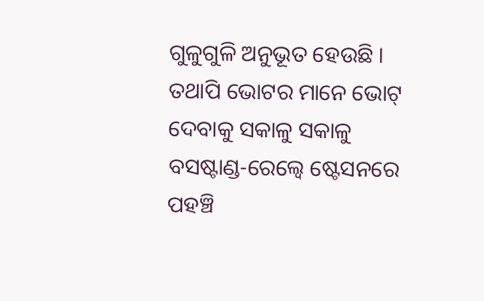ଗୁଳୁଗୁଳି ଅନୁଭୂତ ହେଉଛି । ତଥାପି ଭୋଟର ମାନେ ଭୋଟ୍ ଦେବାକୁ ସକାଳୁ ସକାଳୁ ବସଷ୍ଟାଣ୍ଡ-ରେଲ୍ୱେ ଷ୍ଟେସନରେ ପହଞ୍ଚି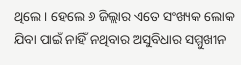ଥିଲେ । ହେଲେ ୬ ଜିଲ୍ଲାର ଏତେ ସଂଖ୍ୟକ ଲୋକ ଯିବା ପାଇଁ ନାହିଁ ନଥିବାର ଅସୁବିଧାର ସମ୍ମୁଖୀନ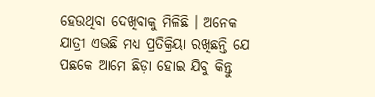ହେଉଥିବା ଦେଖିବାକୁ ମିଳିଛି । ଅନେକ ଯାତ୍ରୀ ଏଭଛି ମଧ୍ୟ ପ୍ରତିକ୍ରିୟା ରଖିଛନ୍ତି ଯେ ପଛକେ ଆମେ ଛିଡ଼ା ହୋଇ ଯିବୁ କିନ୍ତୁ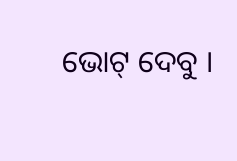ଭୋଟ୍ ଦେବୁ ।